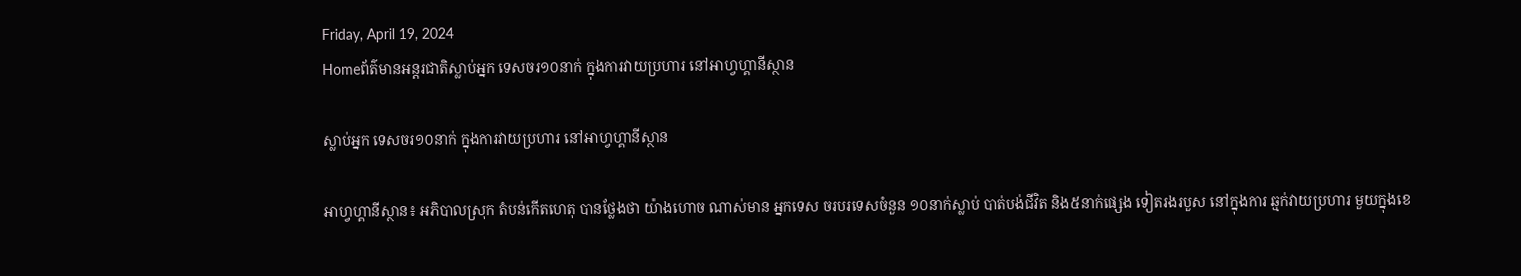Friday, April 19, 2024
Homeព័ត៌មានអន្តរជាតិស្លាប់អ្នក ទេសចរ១០នាក់ ក្នុងការវាយប្រហារ នៅអាហ្វហ្គានីស្ថាន

ស្លាប់អ្នក ទេសចរ១០នាក់ ក្នុងការវាយប្រហារ នៅអាហ្វហ្គានីស្ថាន

អាហ្វហ្គានីស្ថាន៖ អភិបាលស្រុក តំបន់កើតហេតុ បានថ្លែងថា យ៉ាងហោច ណាស់មាន អ្នកទេស ចរបរទេសចំនួន ១០នាក់ស្លាប់ បាត់បង់ជីវិត និង៥នាក់ផ្សេង ទៀតរងរបួស នៅក្នុងការ ឆ្មក់វាយប្រហារ មួយក្នុងខេ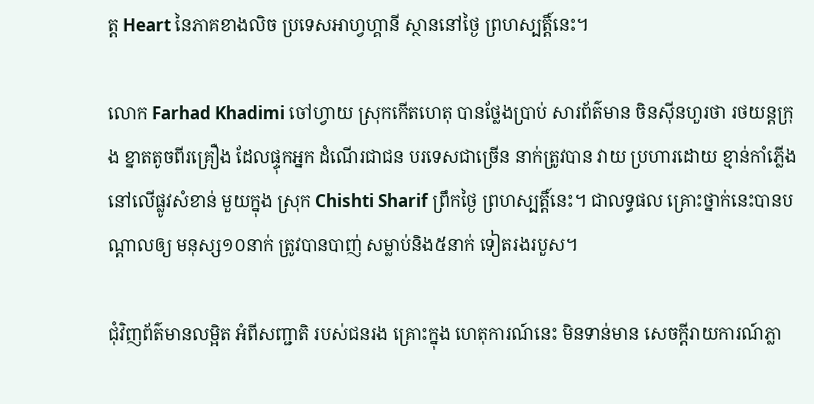ត្ត Heart នៃភាគខាងលិច ប្រទេសអាហ្វហ្គានី ស្ថាននៅថ្ងៃ ព្រហស្បត្តិ៍នេះ។

លោក Farhad Khadimi ចៅហ្វាយ ស្រុកកើតហេតុ បានថ្លែងប្រាប់ សារព័ត៌មាន ចិនស៊ីនហួរថា រថយន្តក្រុង ខ្នាតតូចពីរគ្រឿង ដែលផ្ទុកអ្នក ដំណើរជាជន បរទេសជាច្រើន នាក់ត្រូវបាន វាយ ប្រហារដោយ ខ្មាន់កាំភ្លើង នៅលើផ្លូវសំខាន់ មួយក្នុង ស្រុក Chishti Sharif ព្រឹកថ្ងៃ ព្រហស្បត្តិ៍នេះ។ ជាលទ្ធផល គ្រោះថ្នាក់នេះបានបណ្តាលឲ្យ មនុស្ស១០នាក់ ត្រូវបានបាញ់ សម្លាប់និង៥នាក់ ទៀតរងរបួស។

ជុំវិញព័ត៌មានលម្អិត អំពីសញ្ជាតិ របស់ជនរង គ្រោះក្នុង ហេតុការណ៍នេះ មិនទាន់មាន សេចក្តីរាយការណ៍ភ្លា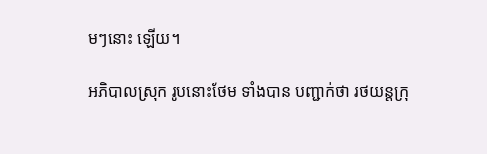មៗនោះ ឡើយ។

អភិបាលស្រុក រូបនោះថែម ទាំងបាន បញ្ជាក់ថា រថយន្តក្រុ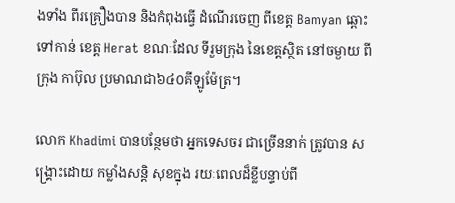ងទាំង ពីរគ្រឿងបាន និងកំពុងធ្វើ ដំណើរចេញ ពីខេត្ត Bamyan ឆ្ពោះទៅកាន់ ខេត្ត Herat ខណៈដែល ទីរួមក្រុង នៃខេត្តស្ថិត នៅចម្ងាយ ពីក្រុង កាប៊ុល ប្រមាណជា៦៤០គីឡូម៉ែត្រ។

លោក Khadimi បានបន្ថែមថា អ្នកទេសចរ ជាច្រើននាក់ ត្រូវបាន សង្គ្រោះដោយ កម្លាំងសន្តិ សុខក្នុង រយៈពេលដ៏ខ្លីបន្ទាប់ពី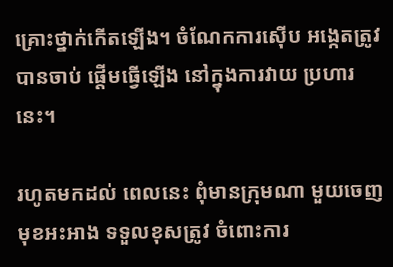គ្រោះថ្នាក់កើតឡើង។ ចំណែកការស៊ើប អង្កេតត្រូវ បានចាប់ ផ្តើមធ្វើឡើង នៅក្នុងការវាយ ប្រហារ នេះ។

រហូតមកដល់ ពេលនេះ ពុំមានក្រុមណា មួយចេញ មុខអះអាង ទទួលខុសត្រូវ ចំពោះការ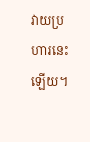វាយប្រហារនេះ ឡើយ។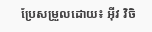ប្រែសម្រួលដោយ៖ អុីវ វិចិ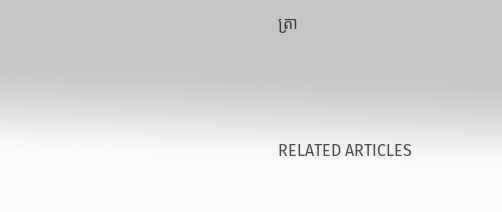ត្រា





RELATED ARTICLES